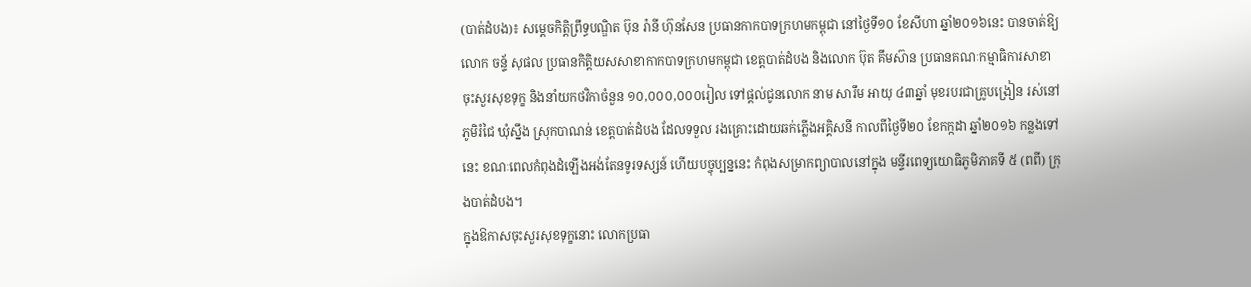(បាត់ដំបង)៖ សម្ដេចកិត្តិព្រឹទ្ធបណ្ឌិត ប៊ុន រ៉ានី ហ៊ុនសែន ប្រធានកាកបាទក្រហមកម្ពុជា នៅថ្ងៃទី១០ ខែសីហា ឆ្នាំ២០១៦នេះ បានចាត់ឱ្យលោក ចន្ទ័ សុផល ប្រធានកិត្តិយសសាខាកាកបាទក្រហមកម្ពុជា ខេត្តបាត់ដំបង និងលោក ប៊ុត គឹមស៊ាន ប្រធានគណៈកម្មាធិការសាខា ចុះសួរសុខទុក្ខ និងនាំយកថវិកាចំនួន ១០,០០០,០០០រៀល ទៅផ្តល់ជូនលោក នាម សារឹម អាយុ ៤៣ឆ្នាំ មុខរបរជាគ្រូបង្រៀន រស់នៅភូមិរំជៃ ឃុំស្នឹង ស្រុកបាណន់ ខេត្តបាត់ដំបង ដែលទទួល រងគ្រោះដោយឆក់ភ្លើងអគ្គិសនី កាលពីថ្ងៃទី២០ ខែកក្កដា ឆ្នាំ២០១៦ កន្លងទៅនេះ ខណៈពេលកំពុងដំឡើងអង់តែនទូរទស្សន៍ ហើយបច្ចុប្បន្ននេះ កំពុងសម្រាកព្យាបាលនៅក្នុង មន្ទីរពេទ្យយោធិភូមិភាគទី ៥ (ពពី) ក្រុងបាត់ដំបង។
ក្នុងឱកាសចុះសួរសុខទុក្ខនោះ លោកប្រធា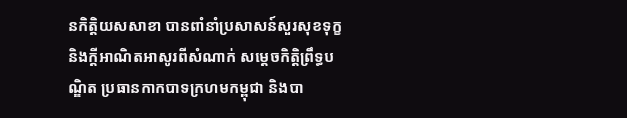នកិត្តិយសសាខា បានពាំនាំប្រសាសន៍សួរសុខទុក្ខ និងក្តីអាណិតអាសូរពីសំណាក់ សម្តេចកិត្តិព្រឹទ្ធបណ្ឌិត ប្រធានកាកបាទក្រហមកម្ពុជា និងបា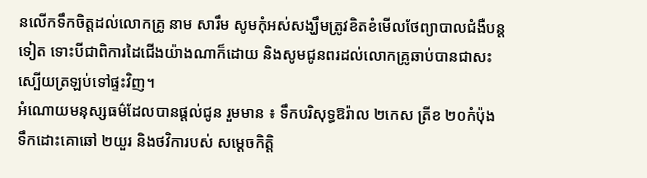នលើកទឹកចិត្តដល់លោកគ្រូ នាម សារឹម សូមកុំអស់សង្ឃឹមត្រូវខិតខំមើលថែព្យាបាលជំងឺបន្តទៀត ទោះបីជាពិការដៃជើងយ៉ាងណាក៏ដោយ និងសូមជូនពរដល់លោកគ្រូឆាប់បានជាសះស្បើយត្រឡប់ទៅផ្ទះវិញ។
អំណោយមនុស្សធម៌ដែលបានផ្តល់ជូន រួមមាន ៖ ទឹកបរិសុទ្ធឱរ៉ាល ២កេស ត្រីខ ២០កំប៉ុង ទឹកដោះគោឆៅ ២យួរ និងថវិការបស់ សម្ដេចកិត្តិ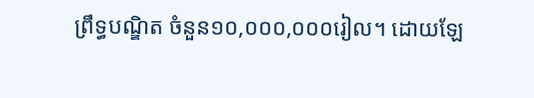ព្រឹទ្ធបណ្ឌិត ចំនួន១០,០០០,០០០រៀល។ ដោយឡែ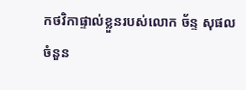កថវិកាផ្ទាល់ខ្លួនរបស់លោក ច័ន្ទ សុផល ចំនួន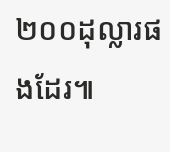២០០ដុល្លារផងដែរ៕